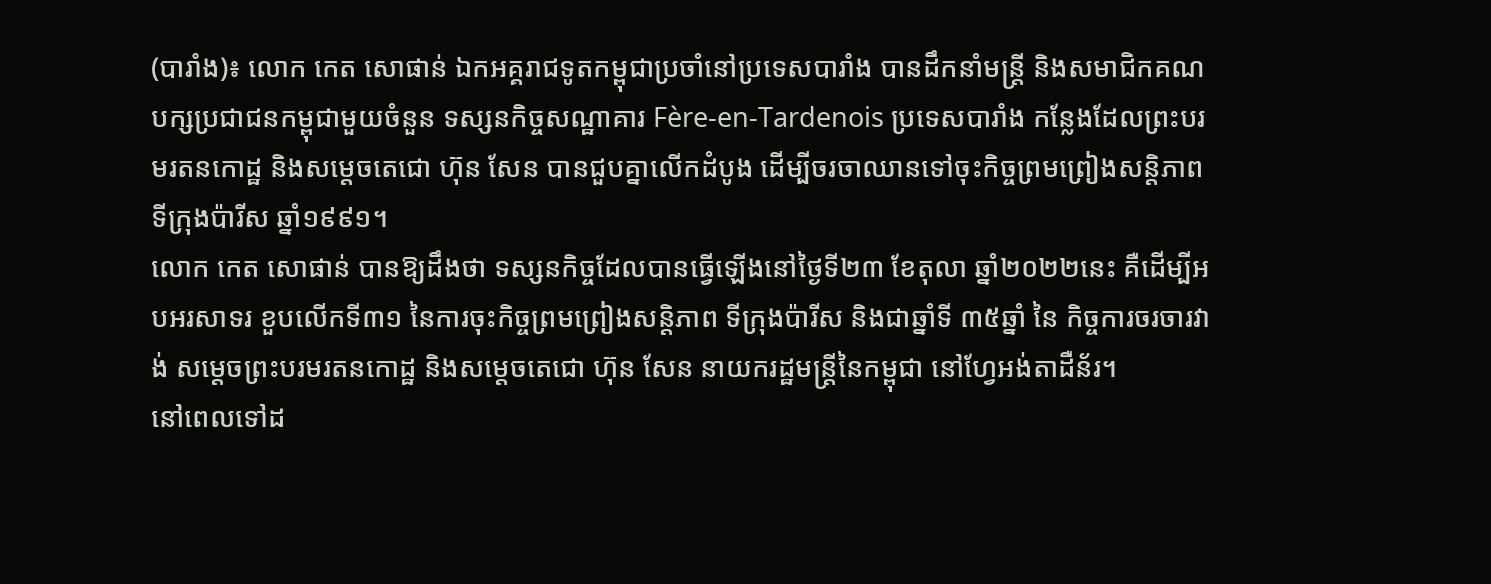(បារាំង)៖ លោក កេត សោផាន់ ឯកអគ្គរាជទូតកម្ពុជាប្រចាំនៅប្រទេសបារាំង បានដឹកនាំមន្ត្រី និងសមាជិកគណបក្សប្រជាជនកម្ពុជាមួយចំនួន ទស្សនកិច្ចសណ្ឋាគារ Fère-en-Tardenois ប្រទេសបារាំង កន្លែងដែលព្រះបរមរតនកោដ្ឋ និងសម្តេចតេជោ ហ៊ុន សែន បានជួបគ្នាលើកដំបូង ដើម្បីចរចាឈានទៅចុះកិច្ចព្រមព្រៀងសន្តិភាពទីក្រុងប៉ារីស ឆ្នាំ១៩៩១។
លោក កេត សោផាន់ បានឱ្យដឹងថា ទស្សនកិច្ចដែលបានធ្វើឡើងនៅថ្ងៃទី២៣ ខែតុលា ឆ្នាំ២០២២នេះ គឺដើម្បីអបអរសាទរ ខួបលើកទី៣១ នៃការចុះកិច្ចព្រមព្រៀងសន្តិភាព ទីក្រុងប៉ារីស និងជាឆ្នាំទី ៣៥ឆ្នាំ នៃ កិច្ចការចរចារវាង់ សម្តេចព្រះបរមរតនកោដ្ឋ និងសម្តេចតេជោ ហ៊ុន សែន នាយករដ្ឋមន្ត្រីនៃកម្ពុជា នៅហ្វែអង់តាដឺន័រ។
នៅពេលទៅដ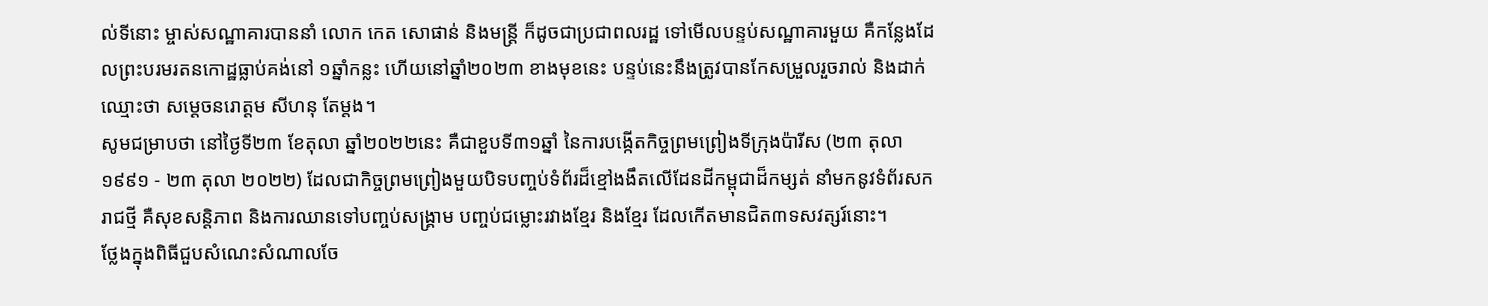ល់ទីនោះ ម្ចាស់សណ្ឋាគារបាននាំ លោក កេត សោផាន់ និងមន្ត្រី ក៏ដូចជាប្រជាពលរដ្ឋ ទៅមើលបន្ទប់សណ្ឋាគារមួយ គឺកន្លែងដែលព្រះបរមរតនកោដ្ឋធ្លាប់គង់នៅ ១ឆ្នាំកន្លះ ហើយនៅឆ្នាំ២០២៣ ខាងមុខនេះ បន្ទប់នេះនឹងត្រូវបានកែសម្រួលរួចរាល់ និងដាក់ឈ្មោះថា សម្តេចនរោត្តម សីហនុ តែម្តង។
សូមជម្រាបថា នៅថ្ងៃទី២៣ ខែតុលា ឆ្នាំ២០២២នេះ គឺជាខួបទី៣១ឆ្នាំ នៃការបង្កើតកិច្ចព្រមព្រៀងទីក្រុងប៉ារីស (២៣ តុលា ១៩៩១ - ២៣ តុលា ២០២២) ដែលជាកិច្ចព្រមព្រៀងមួយបិទបញ្ចប់ទំព័រដ៏ខ្មៅងងឹតលើដែនដីកម្ពុជាដ៏កម្សត់ នាំមកនូវទំព័រសករាជថ្មី គឺសុខសន្តិភាព និងការឈានទៅបញ្ចប់សង្រ្គាម បញ្ចប់ជម្លោះរវាងខ្មែរ និងខ្មែរ ដែលកើតមានជិត៣ទសវត្សរ៍នោះ។
ថ្លែងក្នុងពិធីជួបសំណេះសំណាលចែ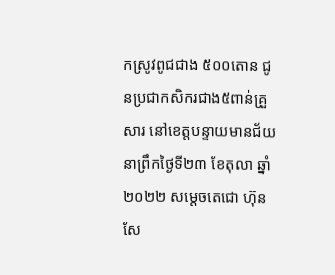កស្រូវពូជជាង ៥០០តោន ជូនប្រជាកសិករជាង៥ពាន់គ្រួសារ នៅខេត្តបន្ទាយមានជ័យ នាព្រឹកថ្ងៃទី២៣ ខែតុលា ឆ្នាំ២០២២ សម្ដេចតេជោ ហ៊ុន សែ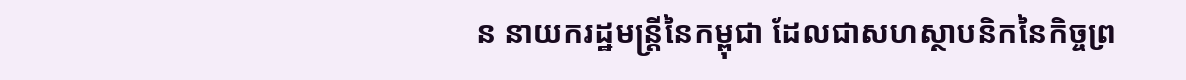ន នាយករដ្ឋមន្ត្រីនៃកម្ពុជា ដែលជាសហស្ថាបនិកនៃកិច្ចព្រ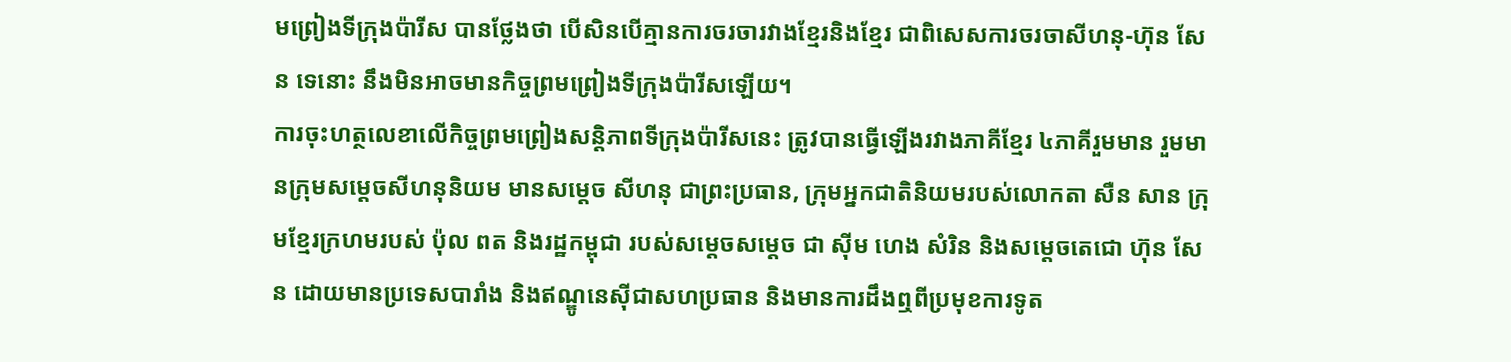មព្រៀងទីក្រុងប៉ារីស បានថ្លែងថា បើសិនបើគ្មានការចរចារវាងខ្មែរនិងខ្មែរ ជាពិសេសការចរចាសីហនុ-ហ៊ុន សែន ទេនោះ នឹងមិនអាចមានកិច្ចព្រមព្រៀងទីក្រុងប៉ារីសឡើយ។
ការចុះហត្ថលេខាលើកិច្ចព្រមព្រៀងសន្តិភាពទីក្រុងប៉ារីសនេះ ត្រូវបានធ្វើឡើងរវាងភាគីខ្មែរ ៤ភាគីរួមមាន រួមមានក្រុមសម្តេចសីហនុនិយម មានសម្តេច សីហនុ ជាព្រះប្រធាន, ក្រុមអ្នកជាតិនិយមរបស់លោកតា សឺន សាន ក្រុមខ្មែរក្រហមរបស់ ប៉ុល ពត និងរដ្ឋកម្ពុជា របស់សម្តេចសម្តេច ជា ស៊ីម ហេង សំរិន និងសម្តេចតេជោ ហ៊ុន សែន ដោយមានប្រទេសបារាំង និងឥណ្ឌូនេស៊ីជាសហប្រធាន និងមានការដឹងឮពីប្រមុខការទូត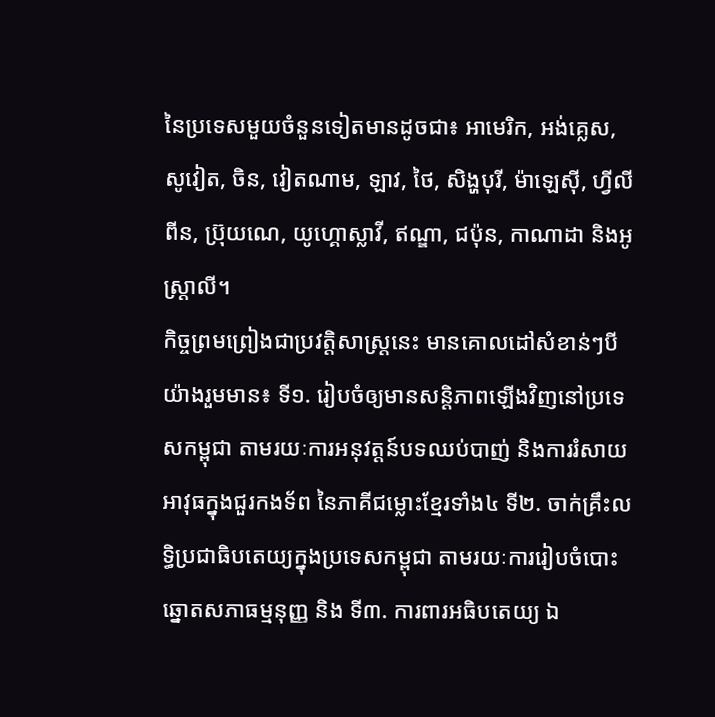នៃប្រទេសមួយចំនួនទៀតមានដូចជា៖ អាមេរិក, អង់គ្លេស, សូវៀត, ចិន, វៀតណាម, ឡាវ, ថៃ, សិង្ហបុរី, ម៉ាឡេស៊ី, ហ្វីលីពីន, ប្រ៊ុយណេ, យូហ្គោស្លាវី, ឥណ្ឌា, ជប៉ុន, កាណាដា និងអូស្រ្តាលី។
កិច្ចព្រមព្រៀងជាប្រវត្តិសាស្ត្រនេះ មានគោលដៅសំខាន់ៗបីយ៉ាងរួមមាន៖ ទី១. រៀបចំឲ្យមានសន្តិភាពឡើងវិញនៅប្រទេសកម្ពុជា តាមរយៈការអនុវត្តន៍បទឈប់បាញ់ និងការរំសាយអាវុធក្នុងជួរកងទ័ព នៃភាគីជម្លោះខ្មែរទាំង៤ ទី២. ចាក់គ្រឹះលទ្ធិប្រជាធិបតេយ្យក្នុងប្រទេសកម្ពុជា តាមរយៈការរៀបចំបោះឆ្នោតសភាធម្មនុញ្ញ និង ទី៣. ការពារអធិបតេយ្យ ឯ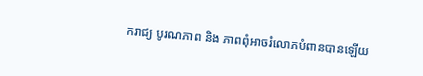ករាជ្យ បូរណភាព និង ភាពពុំអាចរំលោភបំពានបានឡើយ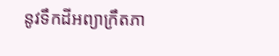នូវទឹកដីអព្យាក្រឹតភា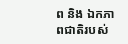ព និង ឯកភាពជាតិរបស់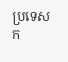ប្រទេសក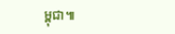ម្ពុជា៕